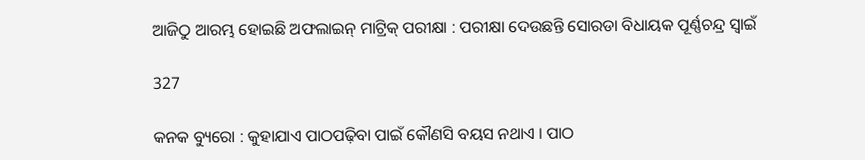ଆଜିଠୁ ଆରମ୍ଭ ହୋଇଛି ଅଫଲାଇନ୍ ମାଟ୍ରିକ୍ ପରୀକ୍ଷା : ପରୀକ୍ଷା ଦେଉଛନ୍ତି ସୋରଡା ବିଧାୟକ ପୂର୍ଣ୍ଣଚନ୍ଦ୍ର ସ୍ୱାଇଁ

327

କନକ ବ୍ୟୁରୋ : କୁହାଯାଏ ପାଠପଢ଼ିବା ପାଇଁ କୌଣସି ବୟସ ନଥାଏ । ପାଠ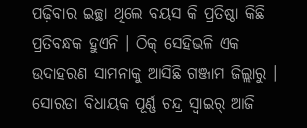ପଢ଼ିବାର ଇଚ୍ଛା ଥିଲେ ବୟସ କି ପ୍ରତିଷ୍ଠା କିଛି ପ୍ରତିବନ୍ଧକ ହୁଏନି । ଠିକ୍ ସେହିଭଳି ଏକ ଉଦାହରଣ ସାମନାକୁ ଆସିଛି ଗଞ୍ଜାମ ଜିଲ୍ଲାରୁ । ସୋରଡା ବିଧାୟକ ପୂର୍ଣ୍ଣ ଚନ୍ଦ୍ର ସ୍ୱାଇର୍ ଆଜି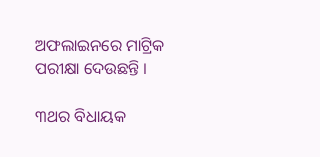ଅଫଲାଇନରେ ମାଟ୍ରିକ ପରୀକ୍ଷା ଦେଉଛନ୍ତି ।

୩ଥର ବିଧାୟକ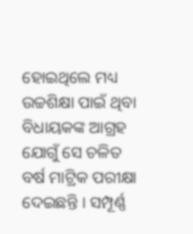ହୋଇଥିଲେ ମଧ୍ୟ ଉଚ୍ଚଶିକ୍ଷା ପାଇଁ ଥିବା ବିଧାୟକଙ୍କ ଆଗ୍ରହ ଯୋଗୁଁ ସେ ଚଳିତ ବର୍ଷ ମାଟ୍ରିକ ପରୀକ୍ଷା ଦେଇଛନ୍ତି । ସମ୍ପୂର୍ଣ୍ଣ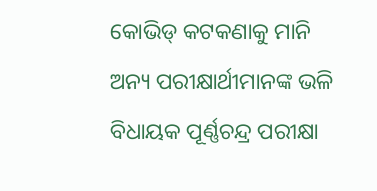କୋଭିଡ୍ କଟକଣାକୁ ମାନି ଅନ୍ୟ ପରୀକ୍ଷାର୍ଥୀମାନଙ୍କ ଭଳି ବିଧାୟକ ପୂର୍ଣ୍ଣଚନ୍ଦ୍ର ପରୀକ୍ଷା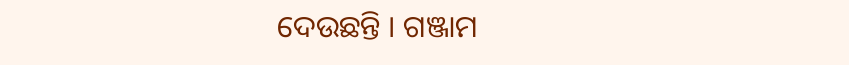ଦେଉଛନ୍ତି । ଗଞ୍ଜାମ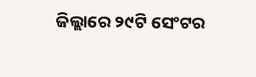ଜିଲ୍ଲାରେ ୨୯ଟି ସେଂଟର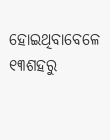ହୋଇଥିବାବେଳେ ୧୩ଶହରୁ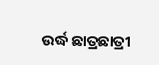ଉର୍ଦ୍ଧ ଛାତ୍ରଛାତ୍ରୀ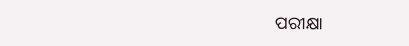ପରୀକ୍ଷା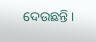ଦେଉଛନ୍ତି ।